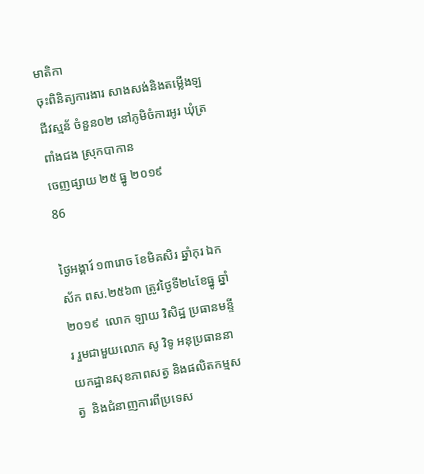មាតិកា
ចុះពិនិត្យការងារ សាងសង់និងតម្លើងឡជីវស្មន័ ចំនួន០២ នៅភូមិចំការអូរ ឃុំត្រពាំងជង ស្រុកបាកាន
ចេញផ្សាយ ២៥ ធ្នូ ២០១៩
86

ថ្ងៃអង្គារ៍ ១៣រោច ខែមិគសិរ ឆ្នាំកុរ ឯកស័ក ពស.២៥៦៣ ត្រូវថ្ងៃទី២៤ខែធ្នូ ឆ្នាំ២០១៩  លោក ឡាយ វិសិដ្ឋ ប្រធានមន្ទីរ រួមជាមួយលោក សូ វិទូ អនុប្រធាននាយកដ្ឋានសុខភាពសត្វ និងផលិតកម្មសត្វ  និងជំនាញការពីប្រទេស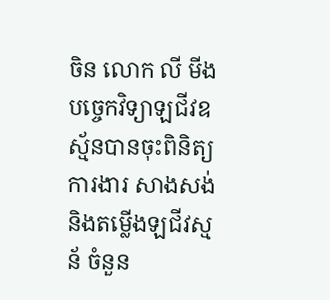ចិន លោក លី មីង បច្ចេកវិទ្យាឡជីវឧស្ម័នបានចុះពិនិត្យការងារ សាងសង់និងតម្លើងឡជីវស្មន័ ចំនួន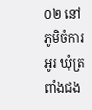០២ នៅភូមិចំការអូរ ឃុំត្រពាំងជង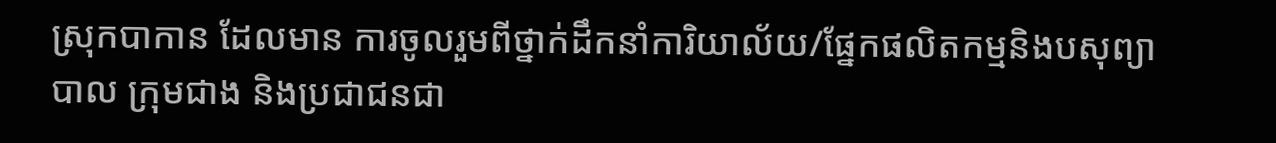ស្រុកបាកាន ដែលមាន ការចូលរួមពីថ្នាក់ដឹកនាំការិយាល័យ/ផ្នែកផលិតកម្មនិងបសុព្យាបាល ក្រុមជាង និងប្រជាជនជា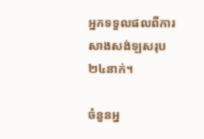អ្នកទទួលផលពីការសាងសង់ឡសរុប ២៤នាក់។

ចំនួនអ្ន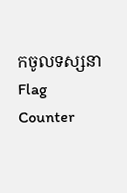កចូលទស្សនា
Flag Counter